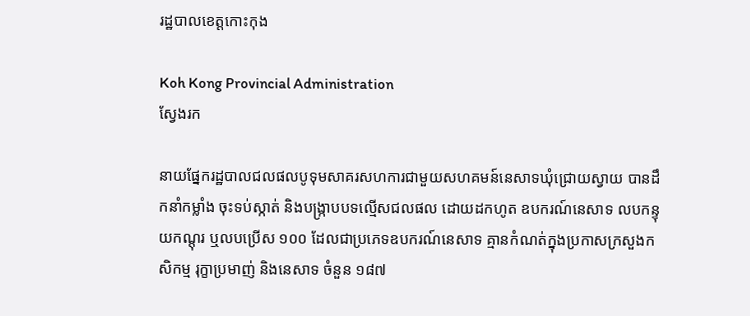រដ្ឋបាលខេត្តកោះកុង

Koh Kong Provincial Administration
ស្វែងរក

នាយផ្នែករដ្ឋបាលជលផលបូទុមសាគរសហការជាមួយសហគមន៍នេសាទឃុំជ្រោយស្វាយ បានដឹកនាំកម្លាំង ចុះទប់ស្កាត់ និងបង្ក្រាបបទល្មើសជលផល ដោយដកហូត ឧបករណ៍នេសាទ លបកន្ទុយកណ្តុរ ឬលបប្រើស ១០០ ដែលជាប្រភេទឧបករណ៍នេសាទ គ្មានកំណត់ក្នុងប្រកាសក្រសួងកសិកម្ម រុក្ខាប្រមាញ់ និងនេសាទ ចំនួន ១៨៧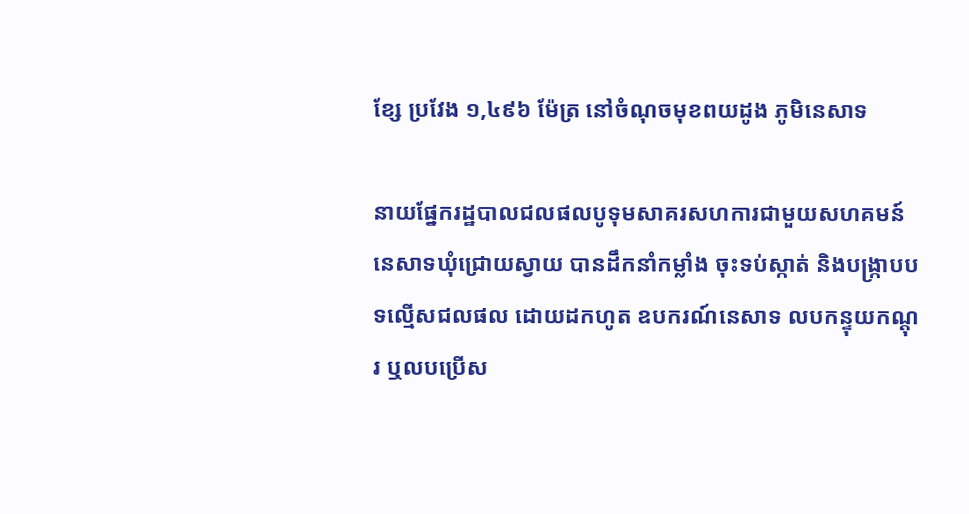ខ្សែ ប្រវែង ១,៤៩៦ ម៉ែត្រ នៅចំណុចមុខពយដូង ភូមិនេសាទ

នាយផ្នែករដ្ឋបាលជលផលបូទុមសាគរសហការជាមួយសហគមន៍នេសាទឃុំជ្រោយស្វាយ បានដឹកនាំកម្លាំង ចុះទប់ស្កាត់ និងបង្ក្រាបបទល្មើសជលផល ដោយដកហូត ឧបករណ៍នេសាទ លបកន្ទុយកណ្តុរ ឬលបប្រើស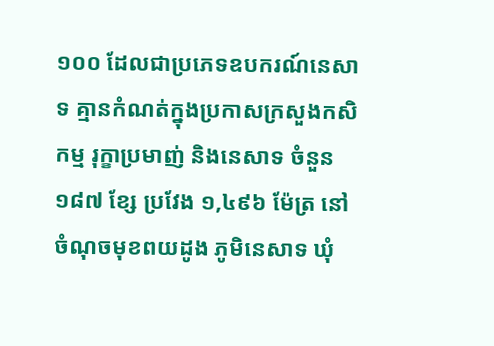១០០ ដែលជាប្រភេទឧបករណ៍នេសាទ គ្មានកំណត់ក្នុងប្រកាសក្រសួងកសិកម្ម រុក្ខាប្រមាញ់ និងនេសាទ ចំនួន ១៨៧ ខ្សែ ប្រវែង ១,៤៩៦ ម៉ែត្រ នៅចំណុចមុខពយដូង ភូមិនេសាទ ឃុំ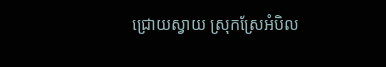ជ្រោយស្វាយ ស្រុកស្រែអំបិល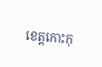ខេត្តកោះកុ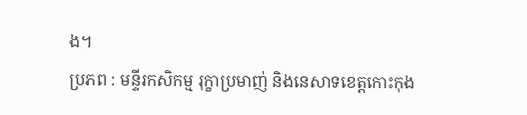ង។
ប្រភព : មន្ទីរកសិកម្ម រុក្ខាប្រមាញ់ និងនេសាទខេត្តកោះកុង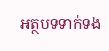អត្ថបទទាក់ទង